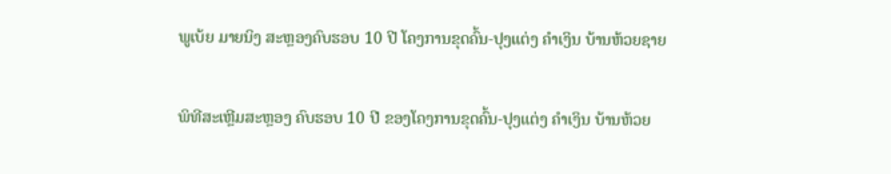ພູເບ້ຍ ມາຍນິງ ສະຫຼອງຄົບຮອບ 10 ປີ ໂຄງການຂຸດຄົ້ນ-ປຸງແຕ່ງ ຄໍາເງິນ ບ້ານຫ້ວຍຊາຍ

ພິທີສະເຫຼີມສະຫຼອງ ຄົບຮອບ 10 ປີ ຂອງໂຄງການຂຸດຄົ້ນ-ປຸງແຕ່ງ ຄໍາເງິນ ບ້ານຫ້ວຍ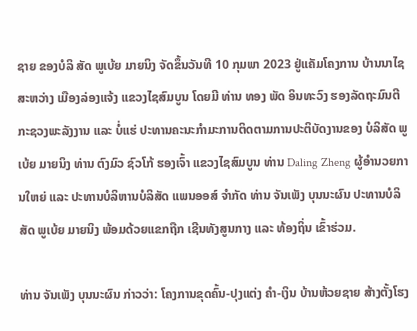ຊາຍ ຂອງບໍລິ ສັດ ພູເບ້ຍ ມາຍນິງ ຈັດຂຶ້ນວັນທີ 10 ກຸມພາ 2023 ຢູ່ແຄັມໂຄງການ ບ້ານນາໄຊສະຫວ່າງ ເມືອງລ່ອງແຈ້ງ ແຂວງໄຊສົມບູນ ໂດຍມີ ທ່ານ ທອງ ພັດ ອິນທະວົງ ຮອງລັດຖະມົນຕີກະຊວງພະລັງງານ ແລະ ບໍ່ແຮ່ ປະທານຄະນະກໍາມະການຕິດຕາມການປະຕິບັດງານຂອງ ບໍລິສັດ ພູເບ້ຍ ມາຍນິງ ທ່ານ ຕົງມົວ ຊົວໂກ້ ຮອງເຈົ້າ ແຂວງໄຊສົມບູນ ທ່ານ Daling Zheng ຜູ້ອໍານວຍການໃຫຍ່ ແລະ ປະທານບໍລິຫານບໍລິສັດ ແພນອອສ໌ ຈໍາກັດ ທ່ານ ຈັນເພັງ ບຸນນະຜົນ ປະທານບໍລິສັດ ພູເບ້ຍ ມາຍນິງ ພ້ອມດ້ວຍແຂກຖືກ ເຊີນທັງສູນກາງ ແລະ ທ້ອງຖິ່ນ ເຂົ້າຮ່ວມ.

ທ່ານ ຈັນເພັງ ບຸນນະຜົນ ກ່າວວ່າ: ໂຄງການຂຸດຄົ້ນ-ປຸງແຕ່ງ ຄໍາ-ເງິນ ບ້ານຫ້ວຍຊາຍ ສ້າງຕັ້ງໂຮງ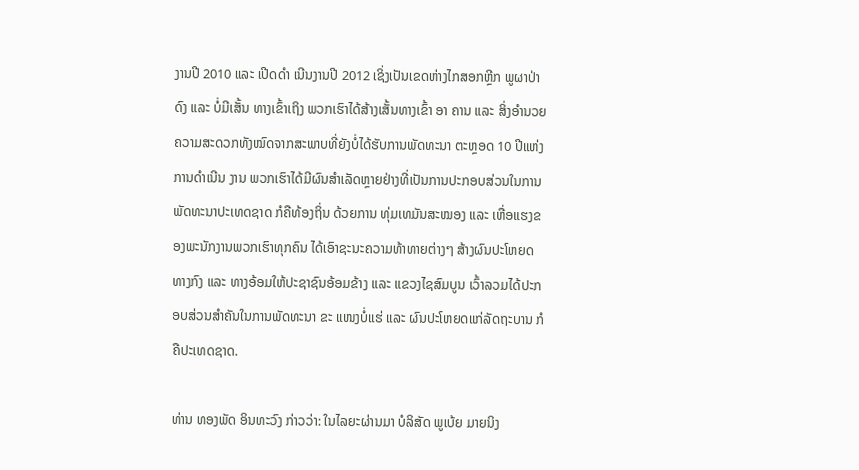ງານປີ 2010 ແລະ ເປີດດຳ ເນີນງານປີ 2012 ເຊິ່ງເປັນເຂດຫ່າງໄກສອກຫຼີກ ພູຜາປ່າດົງ ແລະ ບໍ່ມີເສັ້ນ ທາງເຂົ້າເຖິງ ພວກເຮົາໄດ້ສ້າງເສັ້ນທາງເຂົ້າ ອາ ຄານ ແລະ ສິ່ງອໍານວຍຄວາມສະດວກທັງໝົດຈາກສະພາບທີ່ຍັງບໍ່ໄດ້ຮັບການພັດທະນາ ຕະຫຼອດ 10 ປີແຫ່ງການດຳເນີນ ງານ ພວກເຮົາໄດ້ມີຜົນສຳເລັດຫຼາຍຢ່າງທີ່ເປັນການປະກອບສ່ວນໃນການພັດທະນາປະເທດຊາດ ກໍຄືທ້ອງຖິ່ນ ດ້ວຍການ ທຸ່ມເທມັນສະໝອງ ແລະ ເຫື່ອແຮງຂອງພະນັກງານພວກເຮົາທຸກຄົນ ໄດ້ເອົາຊະນະຄວາມທ້າທາຍຕ່າງໆ ສ້າງຜົນປະໂຫຍດ ທາງກົງ ແລະ ທາງອ້ອມໃຫ້ປະຊາຊົນອ້ອມຂ້າງ ແລະ ແຂວງໄຊສົມບູນ ເວົ້າລວມໄດ້ປະກອບສ່ວນສຳຄັນໃນການພັດທະນາ ຂະ ແໜງບໍ່ແຮ່ ແລະ ຜົນປະໂຫຍດແກ່ລັດຖະບານ ກໍຄືປະເທດຊາດ.

ທ່ານ ທອງພັດ ອິນທະວົງ ກ່າວວ່າ: ໃນໄລຍະຜ່ານມາ ບໍລິສັດ ພູເບ້ຍ ມາຍນິງ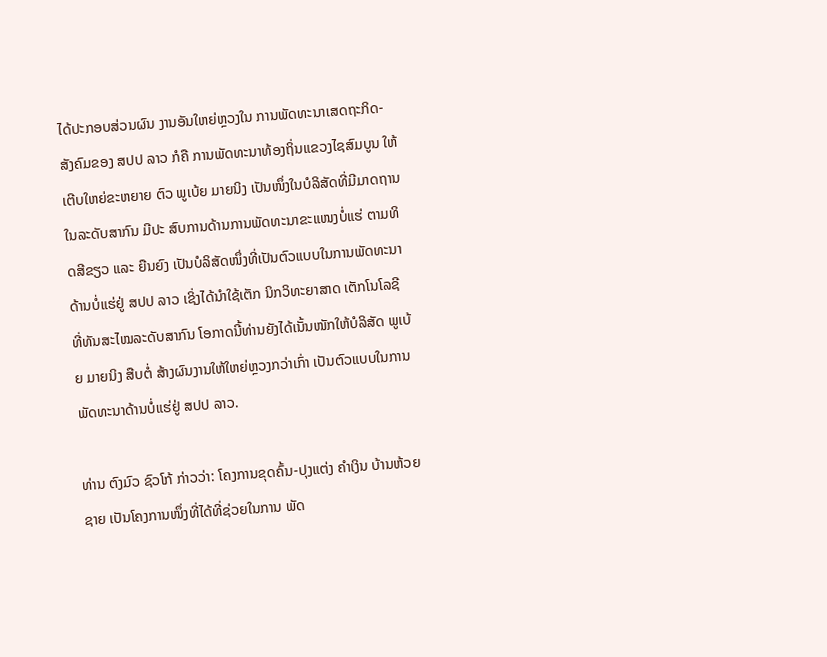ໄດ້ປະກອບສ່ວນຜົນ ງານອັນໃຫຍ່ຫຼວງໃນ ການພັດທະນາເສດຖະກິດ-ສັງຄົມຂອງ ສປປ ລາວ ກໍຄື ການພັດທະນາທ້ອງຖິ່ນແຂວງໄຊສົມບູນ ໃຫ້ເຕີບໃຫຍ່ຂະຫຍາຍ ຕົວ ພູເບ້ຍ ມາຍນິງ ເປັນໜຶ່ງໃນບໍລິສັດທີ່ມີມາດຖານໃນລະດັບສາກົນ ມີປະ ສົບການດ້ານການພັດທະນາຂະແໜງບໍ່ແຮ່ ຕາມທິດສີຂຽວ ແລະ ຍືນຍົງ ເປັນບໍລິສັດໜຶ່ງທີ່ເປັນຕົວແບບໃນການພັດທະນາດ້ານບໍ່ແຮ່ຢູ່ ສປປ ລາວ ເຊິ່ງໄດ້ນໍາໃຊ້ເຕັກ ນິກວິທະຍາສາດ ເຕັກໂນໂລຊີທີ່ທັນສະໄໝລະດັບສາກົນ ໂອກາດນີ້ທ່ານຍັງໄດ້ເນັ້ນໜັກໃຫ້ບໍລິສັດ ພູເບ້ຍ ມາຍນິງ ສືບຕໍ່ ສ້າງຜົນງານໃຫ້ໃຫຍ່ຫຼວງກວ່າເກົ່າ ເປັນຕົວແບບໃນການພັດທະນາດ້ານບໍ່ແຮ່ຢູ່ ສປປ ລາວ.

ທ່ານ ຕົງມົວ ຊົວໂກ້ ກ່າວວ່າ: ໂຄງການຂຸດຄົ້ນ-ປຸງແຕ່ງ ຄໍາເງິນ ບ້ານຫ້ວຍຊາຍ ເປັນໂຄງການໜຶ່ງທີ່ໄດ້ທີ່ຊ່ວຍໃນການ ພັດ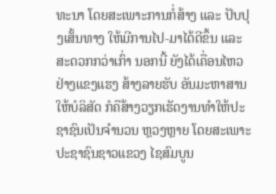ທະນາ ໂດຍສະເພາະການກໍ່ສ້າງ ແລະ ປັບປຸງເສັ້ນທາງ ໃຫ້ມີການໄປ-ມາໄດ້ດີຂຶ້ນ ແລະ ສະດວກກວ່າເກົ່າ ນອກນີ້ ຍັງໄດ້ເຄື່ອນໄຫວຢ່າງແຂງແຮງ ສ້າງລາຍຮັບ ອັນມະຫາສານໃຫ້ບໍລິສັດ ກໍຄືສ້າງວຽກເຮັດງານທໍາໃຫ້ປະຊາຊົນເປັນຈໍານວນ ຫຼວງຫຼາຍ ໂດຍສະເພາະປະຊາຊົນຊາວແຂວງ ໄຊສົມບູນ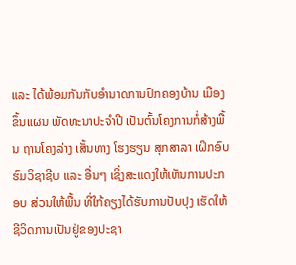ແລະ ໄດ້ພ້ອມກັນກັບອໍານາດການປົກຄອງບ້ານ ເມືອງ ຂຶ້ນແຜນ ພັດທະນາປະຈໍາປີ ເປັນຕົ້ນໂຄງການກໍ່ສ້າງພື້ນ ຖານໂຄງລ່າງ ເສັ້ນທາງ ໂຮງຮຽນ ສຸກສາລາ ເຝິກອົບຮົມວິຊາຊີບ ແລະ ອື່ນໆ ເຊິ່ງສະແດງໃຫ້ເຫັນການປະກອບ ສ່ວນໃຫ້ພື້ນ ທີ່ໃກ້ຄຽງໄດ້ຮັບການປັບປຸງ ເຮັດໃຫ້ຊີວິດການເປັນຢູ່ຂອງປະຊາ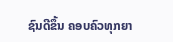ຊົນດີຂຶ້ນ ຄອບຄົວທຸກຍາ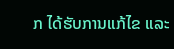ກ ໄດ້ຮັບການແກ້ໄຂ ແລະ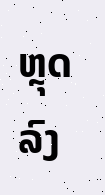ຫຼຸດລົງ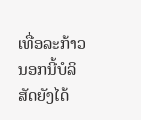ເທື່ອລະກ້າວ ນອກນີ້ບໍລິສັດຍັງໄດ້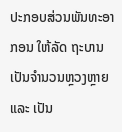ປະກອບສ່ວນພັນທະອາກອນ ໃຫ້ລັດ ຖະບານ ເປັນຈໍານວນຫຼວງຫຼາຍ ແລະ ເປັນ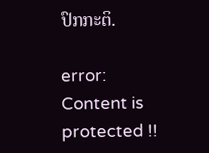ປົກກະຕິ.

error: Content is protected !!